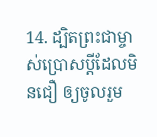14. ដ្បិតព្រះជាម្ចាស់ប្រោសប្ដីដែលមិនជឿ ឲ្យចូលរួម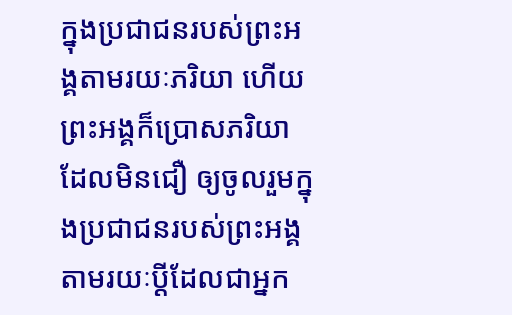ក្នុងប្រជាជនរបស់ព្រះអង្គតាមរយៈភរិយា ហើយព្រះអង្គក៏ប្រោសភរិយាដែលមិនជឿ ឲ្យចូលរួមក្នុងប្រជាជនរបស់ព្រះអង្គ តាមរយៈប្ដីដែលជាអ្នក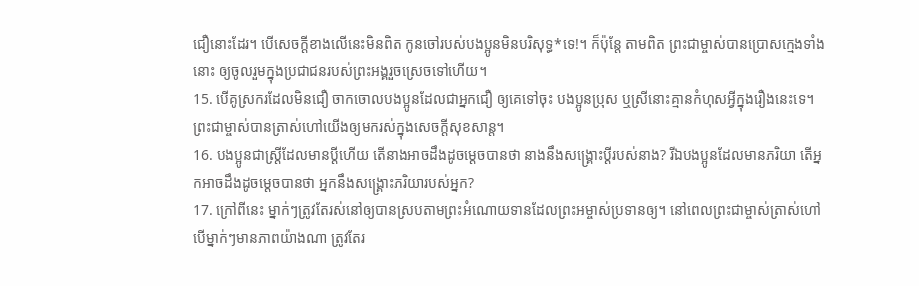ជឿនោះដែរ។ បើសេចក្ដីខាងលើនេះមិនពិត កូនចៅរបស់បងប្អូនមិនបរិសុទ្ធ*ទេ!។ ក៏ប៉ុន្តែ តាមពិត ព្រះជាម្ចាស់បានប្រោសក្មេងទាំងនោះ ឲ្យចូលរួមក្នុងប្រជាជនរបស់ព្រះអង្គរួចស្រេចទៅហើយ។
15. បើគូស្រករដែលមិនជឿ ចាកចោលបងប្អូនដែលជាអ្នកជឿ ឲ្យគេទៅចុះ បងប្អូនប្រុស ឬស្រីនោះគ្មានកំហុសអ្វីក្នុងរឿងនេះទេ។ ព្រះជាម្ចាស់បានត្រាស់ហៅយើងឲ្យមករស់ក្នុងសេចក្ដីសុខសាន្ត។
16. បងប្អូនជាស្ត្រីដែលមានប្ដីហើយ តើនាងអាចដឹងដូចម្ដេចបានថា នាងនឹងសង្គ្រោះប្ដីរបស់នាង? រីឯបងប្អូនដែលមានភរិយា តើអ្នកអាចដឹងដូចម្ដេចបានថា អ្នកនឹងសង្គ្រោះភរិយារបស់អ្នក?
17. ក្រៅពីនេះ ម្នាក់ៗត្រូវតែរស់នៅឲ្យបានស្របតាមព្រះអំណោយទានដែលព្រះអម្ចាស់ប្រទានឲ្យ។ នៅពេលព្រះជាម្ចាស់ត្រាស់ហៅ បើម្នាក់ៗមានភាពយ៉ាងណា ត្រូវតែរ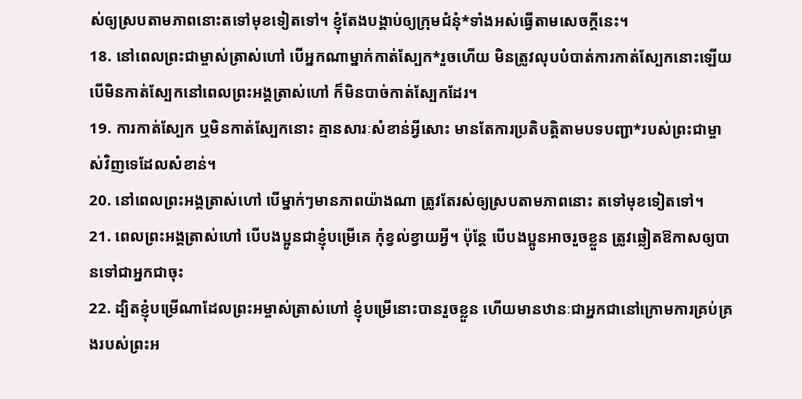ស់ឲ្យស្របតាមភាពនោះតទៅមុខទៀតទៅ។ ខ្ញុំតែងបង្គាប់ឲ្យក្រុមជំនុំ*ទាំងអស់ធ្វើតាមសេចក្ដីនេះ។
18. នៅពេលព្រះជាម្ចាស់ត្រាស់ហៅ បើអ្នកណាម្នាក់កាត់ស្បែក*រួចហើយ មិនត្រូវលុបបំបាត់ការកាត់ស្បែកនោះឡើយ បើមិនកាត់ស្បែកនៅពេលព្រះអង្គត្រាស់ហៅ ក៏មិនបាច់កាត់ស្បែកដែរ។
19. ការកាត់ស្បែក ឬមិនកាត់ស្បែកនោះ គ្មានសារៈសំខាន់អ្វីសោះ មានតែការប្រតិបត្តិតាមបទបញ្ជា*របស់ព្រះជាម្ចាស់វិញទេដែលសំខាន់។
20. នៅពេលព្រះអង្គត្រាស់ហៅ បើម្នាក់ៗមានភាពយ៉ាងណា ត្រូវតែរស់ឲ្យស្របតាមភាពនោះ តទៅមុខទៀតទៅ។
21. ពេលព្រះអង្គត្រាស់ហៅ បើបងប្អូនជាខ្ញុំបម្រើគេ កុំខ្វល់ខ្វាយអ្វី។ ប៉ុន្តែ បើបងប្អូនអាចរួចខ្លួន ត្រូវឆ្លៀតឱកាសឲ្យបានទៅជាអ្នកជាចុះ
22. ដ្បិតខ្ញុំបម្រើណាដែលព្រះអម្ចាស់ត្រាស់ហៅ ខ្ញុំបម្រើនោះបានរួចខ្លួន ហើយមានឋានៈជាអ្នកជានៅក្រោមការគ្រប់គ្រងរបស់ព្រះអ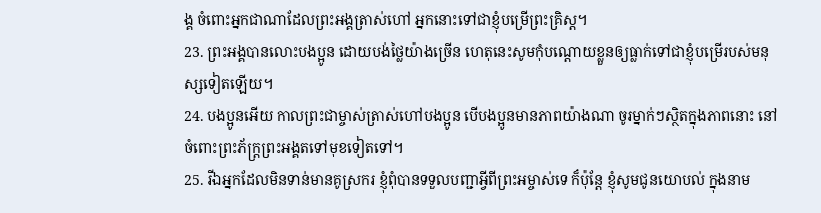ង្គ ចំពោះអ្នកជាណាដែលព្រះអង្គត្រាស់ហៅ អ្នកនោះទៅជាខ្ញុំបម្រើព្រះគ្រិស្ដ។
23. ព្រះអង្គបានលោះបងប្អូន ដោយបង់ថ្លៃយ៉ាងច្រើន ហេតុនេះសូមកុំបណ្ដោយខ្លួនឲ្យធ្លាក់ទៅជាខ្ញុំបម្រើរបស់មនុស្សទៀតឡើយ។
24. បងប្អូនអើយ កាលព្រះជាម្ចាស់ត្រាស់ហៅបងប្អូន បើបងប្អូនមានភាពយ៉ាងណា ចូរម្នាក់ៗស្ថិតក្នុងភាពនោះ នៅចំពោះព្រះភ័ក្ត្រព្រះអង្គតទៅមុខទៀតទៅ។
25. រីឯអ្នកដែលមិនទាន់មានគូស្រករ ខ្ញុំពុំបានទទួលបញ្ជាអ្វីពីព្រះអម្ចាស់ទេ ក៏ប៉ុន្តែ ខ្ញុំសូមជូនយោបល់ ក្នុងនាម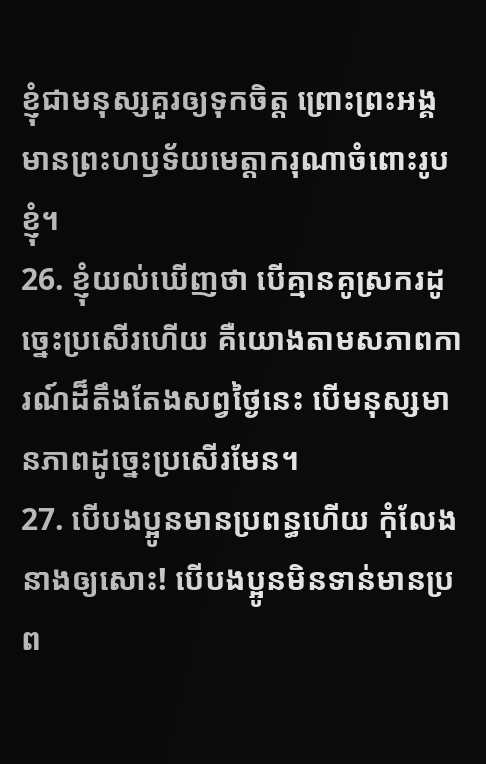ខ្ញុំជាមនុស្សគួរឲ្យទុកចិត្ត ព្រោះព្រះអង្គមានព្រះហឫទ័យមេត្តាករុណាចំពោះរូបខ្ញុំ។
26. ខ្ញុំយល់ឃើញថា បើគ្មានគូស្រករដូច្នេះប្រសើរហើយ គឺយោងតាមសភាពការណ៍ដ៏តឹងតែងសព្វថ្ងៃនេះ បើមនុស្សមានភាពដូច្នេះប្រសើរមែន។
27. បើបងប្អូនមានប្រពន្ធហើយ កុំលែងនាងឲ្យសោះ! បើបងប្អូនមិនទាន់មានប្រព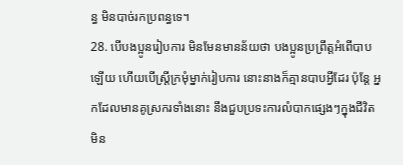ន្ធ មិនបាច់រកប្រពន្ធទេ។
28. បើបងប្អូនរៀបការ មិនមែនមានន័យថា បងប្អូនប្រព្រឹត្តអំពើបាបឡើយ ហើយបើស្ត្រីក្រមុំម្នាក់រៀបការ នោះនាងក៏គ្មានបាបអ្វីដែរ ប៉ុន្តែ អ្នកដែលមានគូស្រករទាំងនោះ នឹងជួបប្រទះការលំបាកផ្សេងៗក្នុងជីវិតមិន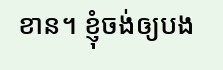ខាន។ ខ្ញុំចង់ឲ្យបង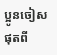ប្អូនចៀសផុតពី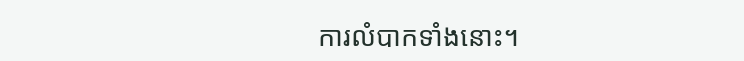ការលំបាកទាំងនោះ។